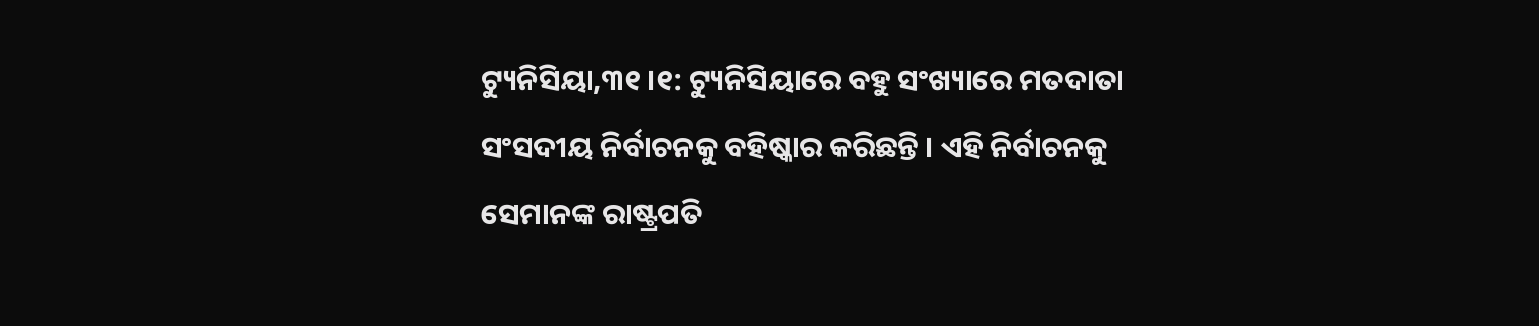ଟ୍ୟୁନିସିୟା,୩୧ ।୧: ଟ୍ୟୁନିସିୟାରେ ବହୁ ସଂଖ୍ୟାରେ ମତଦାତା ସଂସଦୀୟ ନିର୍ବାଚନକୁ ବହିଷ୍କାର କରିଛନ୍ତି । ଏହି ନିର୍ବାଚନକୁ ସେମାନଙ୍କ ରାଷ୍ଟ୍ରପତି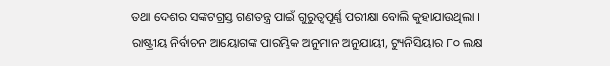ତଥା ଦେଶର ସଙ୍କଟଗ୍ରସ୍ତ ଗଣତନ୍ତ୍ର ପାଇଁ ଗୁରୁତ୍ୱପୂର୍ଣ୍ଣ ପରୀକ୍ଷା ବୋଲି କୁହାଯାଉଥିଲା ।
ରାଷ୍ଟ୍ରୀୟ ନିର୍ବାଚନ ଆୟୋଗଙ୍କ ପାରମ୍ଭିକ ଅନୁମାନ ଅନୁଯାୟୀ, ଟ୍ୟୁନିସିୟାର ୮୦ ଲକ୍ଷ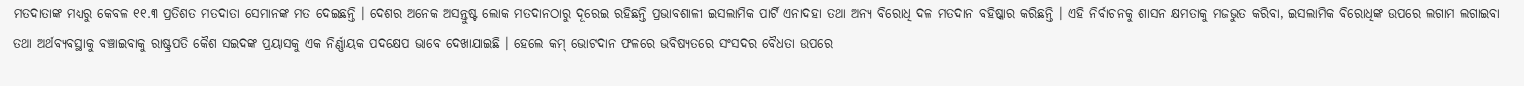ମତଦାତାଙ୍କ ମଧ୍ୟରୁ କେବଳ ୧୧.୩ ପ୍ରତିଶତ ମତଦାତା ସେମାନଙ୍କ ମତ ଦେଇଛନ୍ତି । ଦେଶର ଅନେକ ଅସନ୍ତୁଷ୍ଟ ଲୋକ ମତଦାନଠାରୁ ଦୂରେଇ ରହିଛନ୍ତି ପ୍ରଭାବଶାଳୀ ଇସଲାମିକ ପାର୍ଟି ଏନାଦହା ତଥା ଅନ୍ୟ ବିରୋଧି ଦଳ ମତଦାନ ବହିଷ୍କାର କରିଛନ୍ତି । ଏହି ନିର୍ବାଚନକୁ ଶାସନ କ୍ଷମତାକୁ ମଜଭୁତ କରିବା, ଇସଲାମିକ ବିରୋଧିଙ୍କ ଉପରେ ଲଗାମ ଲଗାଇବା ତଥା ଅର୍ଥବ୍ୟବସ୍ଥାକୁ ବଞ୍ଚାଇବାକୁ ରାଷ୍ଟ୍ରପତି କୈଶ ସଇଦଙ୍କ ପ୍ରୟାସକୁ ଏକ ନିର୍ଣ୍ଣାୟକ ପଦକ୍ଷେପ ଭାବେ ଦେଖାଯାଇଛି । ହେଲେ କମ୍ ଭୋଟଦାନ ଫଳରେ ଭବିଷ୍ୟତରେ ସଂସଦର ବୈଧତା ଉପରେ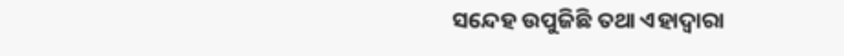ସନ୍ଦେହ ଉପୁଜିଛି ତଥା ଏହାଦ୍ୱାରା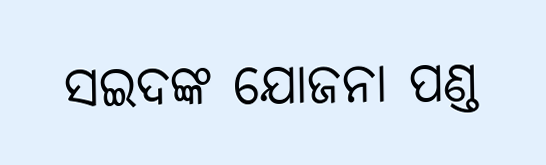ସଇଦଙ୍କ ଯୋଜନା ପଣ୍ଡ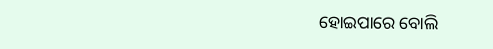ହୋଇପାରେ ବୋଲି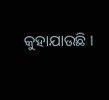କୁହାଯାଉଛି ।